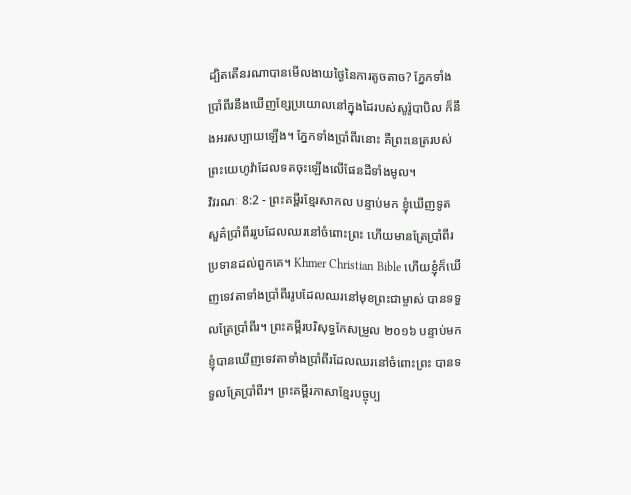ដ្បិតតើនរណាបានមើលងាយថ្ងៃនៃការតូចតាច? ភ្នែកទាំងប្រាំពីរនឹងឃើញខ្សែប្រយោលនៅក្នុងដៃរបស់សូរ៉ូបាបិល ក៏នឹងអរសប្បាយឡើង។ ភ្នែកទាំងប្រាំពីរនោះ គឺព្រះនេត្ររបស់ព្រះយេហូវ៉ាដែលទតចុះឡើងលើផែនដីទាំងមូល។
វិវរណៈ 8:2 - ព្រះគម្ពីរខ្មែរសាកល បន្ទាប់មក ខ្ញុំឃើញទូតសួគ៌ប្រាំពីររូបដែលឈរនៅចំពោះព្រះ ហើយមានត្រែប្រាំពីរប្រទានដល់ពួកគេ។ Khmer Christian Bible ហើយខ្ញុំក៏ឃើញទេវតាទាំងប្រាំពីររូបដែលឈរនៅមុខព្រះជាម្ចាស់ បានទទួលត្រែប្រាំពីរ។ ព្រះគម្ពីរបរិសុទ្ធកែសម្រួល ២០១៦ បន្ទាប់មក ខ្ញុំបានឃើញទេវតាទាំងប្រាំពីរដែលឈរនៅចំពោះព្រះ បានទទួលត្រែប្រាំពីរ។ ព្រះគម្ពីរភាសាខ្មែរបច្ចុប្ប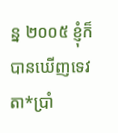ន្ន ២០០៥ ខ្ញុំក៏បានឃើញទេវតា*ប្រាំ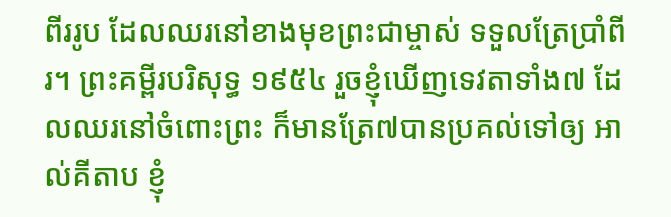ពីររូប ដែលឈរនៅខាងមុខព្រះជាម្ចាស់ ទទួលត្រែប្រាំពីរ។ ព្រះគម្ពីរបរិសុទ្ធ ១៩៥៤ រួចខ្ញុំឃើញទេវតាទាំង៧ ដែលឈរនៅចំពោះព្រះ ក៏មានត្រែ៧បានប្រគល់ទៅឲ្យ អាល់គីតាប ខ្ញុំ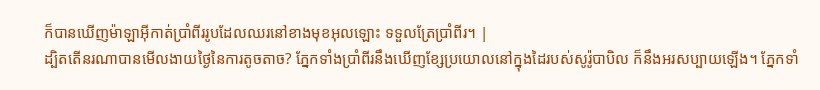ក៏បានឃើញម៉ាឡាអ៊ីកាត់ប្រាំពីររូបដែលឈរនៅខាងមុខអុលឡោះ ទទួលត្រែប្រាំពីរ។ |
ដ្បិតតើនរណាបានមើលងាយថ្ងៃនៃការតូចតាច? ភ្នែកទាំងប្រាំពីរនឹងឃើញខ្សែប្រយោលនៅក្នុងដៃរបស់សូរ៉ូបាបិល ក៏នឹងអរសប្បាយឡើង។ ភ្នែកទាំ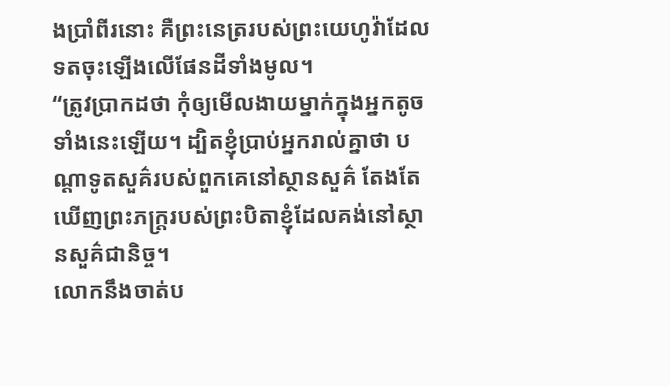ងប្រាំពីរនោះ គឺព្រះនេត្ររបស់ព្រះយេហូវ៉ាដែលទតចុះឡើងលើផែនដីទាំងមូល។
“ត្រូវប្រាកដថា កុំឲ្យមើលងាយម្នាក់ក្នុងអ្នកតូចទាំងនេះឡើយ។ ដ្បិតខ្ញុំប្រាប់អ្នករាល់គ្នាថា បណ្ដាទូតសួគ៌របស់ពួកគេនៅស្ថានសួគ៌ តែងតែឃើញព្រះភក្ត្ររបស់ព្រះបិតាខ្ញុំដែលគង់នៅស្ថានសួគ៌ជានិច្ច។
លោកនឹងចាត់ប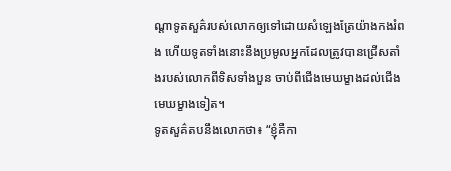ណ្ដាទូតសួគ៌របស់លោកឲ្យទៅដោយសំឡេងត្រែយ៉ាងកងរំពង ហើយទូតទាំងនោះនឹងប្រមូលអ្នកដែលត្រូវបានជ្រើសតាំងរបស់លោកពីទិសទាំងបួន ចាប់ពីជើងមេឃម្ខាងដល់ជើងមេឃម្ខាងទៀត។
ទូតសួគ៌តបនឹងលោកថា៖ “ខ្ញុំគឺកា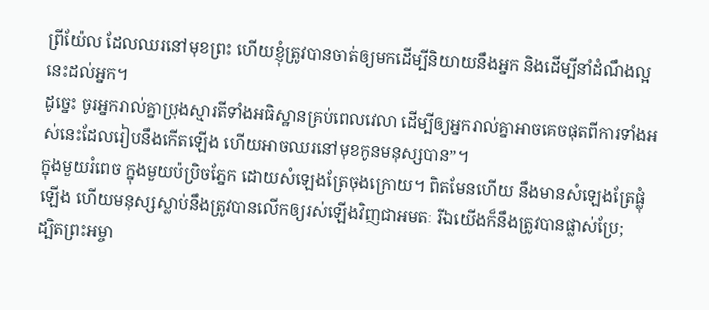ព្រីយ៉ែល ដែលឈរនៅមុខព្រះ ហើយខ្ញុំត្រូវបានចាត់ឲ្យមកដើម្បីនិយាយនឹងអ្នក និងដើម្បីនាំដំណឹងល្អនេះដល់អ្នក។
ដូច្នេះ ចូរអ្នករាល់គ្នាប្រុងស្មារតីទាំងអធិស្ឋានគ្រប់ពេលវេលា ដើម្បីឲ្យអ្នករាល់គ្នាអាចគេចផុតពីការទាំងអស់នេះដែលរៀបនឹងកើតឡើង ហើយអាចឈរនៅមុខកូនមនុស្សបាន”។
ក្នុងមួយរំពេច ក្នុងមួយប៉ប្រិចភ្នែក ដោយសំឡេងត្រែចុងក្រោយ។ ពិតមែនហើយ នឹងមានសំឡេងត្រែផ្លុំឡើង ហើយមនុស្សស្លាប់នឹងត្រូវបានលើកឲ្យរស់ឡើងវិញជាអមតៈ រីឯយើងក៏នឹងត្រូវបានផ្លាស់ប្រែ;
ដ្បិតព្រះអម្ចា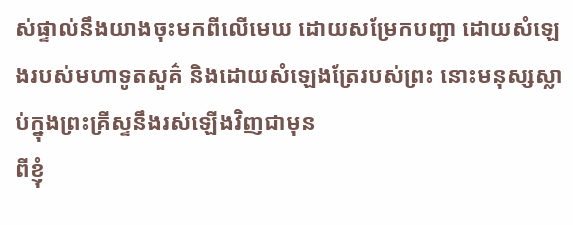ស់ផ្ទាល់នឹងយាងចុះមកពីលើមេឃ ដោយសម្រែកបញ្ជា ដោយសំឡេងរបស់មហាទូតសួគ៌ និងដោយសំឡេងត្រែរបស់ព្រះ នោះមនុស្សស្លាប់ក្នុងព្រះគ្រីស្ទនឹងរស់ឡើងវិញជាមុន
ពីខ្ញុំ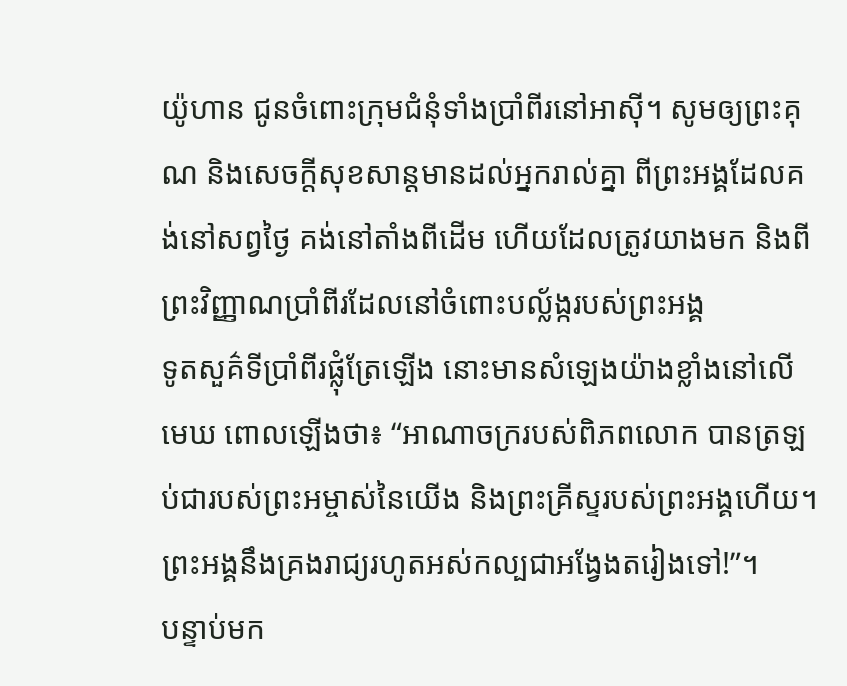យ៉ូហាន ជូនចំពោះក្រុមជំនុំទាំងប្រាំពីរនៅអាស៊ី។ សូមឲ្យព្រះគុណ និងសេចក្ដីសុខសាន្តមានដល់អ្នករាល់គ្នា ពីព្រះអង្គដែលគង់នៅសព្វថ្ងៃ គង់នៅតាំងពីដើម ហើយដែលត្រូវយាងមក និងពីព្រះវិញ្ញាណប្រាំពីរដែលនៅចំពោះបល្ល័ង្ករបស់ព្រះអង្គ
ទូតសួគ៌ទីប្រាំពីរផ្លុំត្រែឡើង នោះមានសំឡេងយ៉ាងខ្លាំងនៅលើមេឃ ពោលឡើងថា៖ “អាណាចក្ររបស់ពិភពលោក បានត្រឡប់ជារបស់ព្រះអម្ចាស់នៃយើង និងព្រះគ្រីស្ទរបស់ព្រះអង្គហើយ។ ព្រះអង្គនឹងគ្រងរាជ្យរហូតអស់កល្បជាអង្វែងតរៀងទៅ!”។
បន្ទាប់មក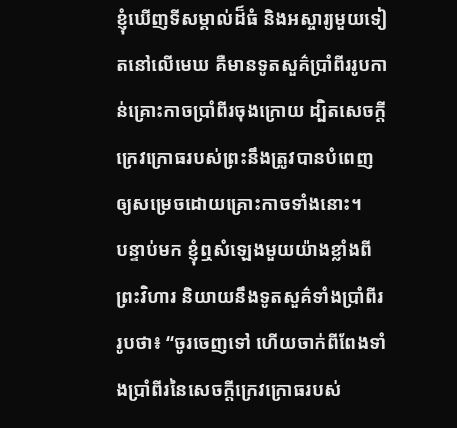ខ្ញុំឃើញទីសម្គាល់ដ៏ធំ និងអស្ចារ្យមួយទៀតនៅលើមេឃ គឺមានទូតសួគ៌ប្រាំពីររូបកាន់គ្រោះកាចប្រាំពីរចុងក្រោយ ដ្បិតសេចក្ដីក្រេវក្រោធរបស់ព្រះនឹងត្រូវបានបំពេញឲ្យសម្រេចដោយគ្រោះកាចទាំងនោះ។
បន្ទាប់មក ខ្ញុំឮសំឡេងមួយយ៉ាងខ្លាំងពីព្រះវិហារ និយាយនឹងទូតសួគ៌ទាំងប្រាំពីររូបថា៖ “ចូរចេញទៅ ហើយចាក់ពីពែងទាំងប្រាំពីរនៃសេចក្ដីក្រេវក្រោធរបស់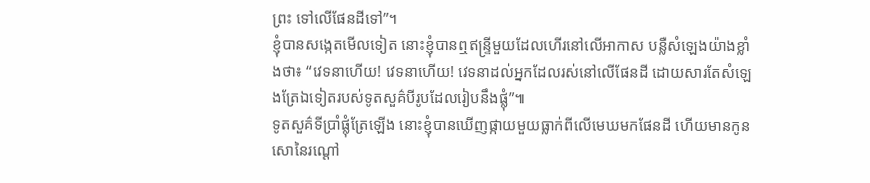ព្រះ ទៅលើផែនដីទៅ”។
ខ្ញុំបានសង្កេតមើលទៀត នោះខ្ញុំបានឮឥន្ទ្រីមួយដែលហើរនៅលើអាកាស បន្លឺសំឡេងយ៉ាងខ្លាំងថា៖ “វេទនាហើយ! វេទនាហើយ! វេទនាដល់អ្នកដែលរស់នៅលើផែនដី ដោយសារតែសំឡេងត្រែឯទៀតរបស់ទូតសួគ៌បីរូបដែលរៀបនឹងផ្លុំ”៕
ទូតសួគ៌ទីប្រាំផ្លុំត្រែឡើង នោះខ្ញុំបានឃើញផ្កាយមួយធ្លាក់ពីលើមេឃមកផែនដី ហើយមានកូនសោនៃរណ្ដៅ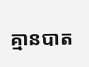គ្មានបាត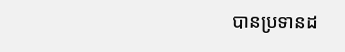បានប្រទានដ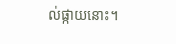ល់ផ្កាយនោះ។